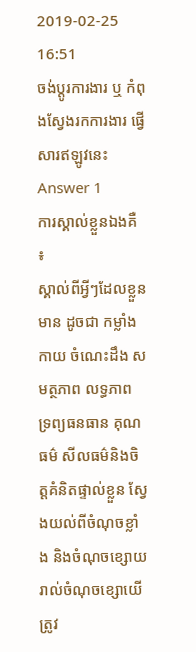2019-02-25 16:51
ចង់ប្តូរការងារ ឬ កំពុងស្វែងរកការងារ ផ្វើសារឥឡូវនេះ
Answer 1
ការស្គាល់ខ្លួនឯងគឺ ៖
ស្គាល់ពីអ្វីៗដែលខ្លួនមាន ដូចជា កម្លាំងកាយ ចំណេះដឹង សមត្ថភាព លទ្ធភាព ទ្រព្យធនធាន គុណធម៌ សីលធម៌និងចិត្តគំនិតផ្ទាល់ខ្លួន ស្វែងយល់ពីចំណុចខ្លាំង និងចំណុចខ្សោយ រាល់ចំណុចខ្សោយើត្រូវ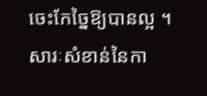ចេះកែច្នៃឱ្យបានល្អ ។
សារៈសំខាន់នៃកា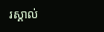រស្គាល់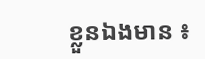ខ្លួនឯងមាន ៖